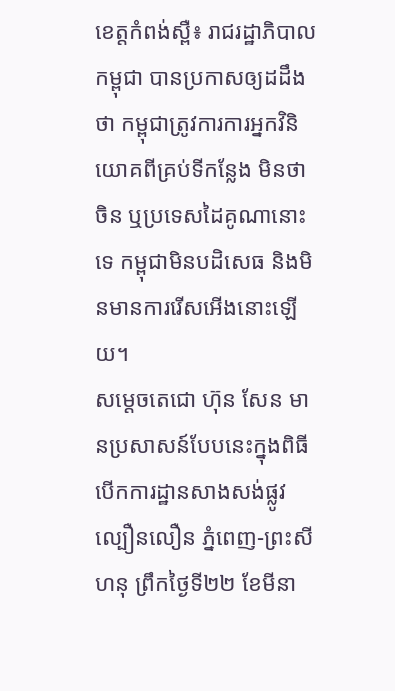ខេត្តកំពង់ស្ពឺ៖ រាជរដ្ឋាភិបាលកម្ពុជា បានប្រកាសឲ្យដដឹងថា កម្ពុជាត្រូវការការអ្នកវិនិយោគពីគ្រប់ទីកន្លែង មិនថា ចិន ឬប្រទេសដៃគូណានោះទេ កម្ពុជាមិនបដិសេធ និងមិនមានការរើសអើងនោះឡើយ។
សម្តេចតេជោ ហ៊ុន សែន មានប្រសាសន៍បែបនេះក្នុងពិធីបើកការដ្ឋានសាងសង់ផ្លូវល្បឿនលឿន ភ្នំពេញ-ព្រះសីហនុ ព្រឹកថ្ងៃទី២២ ខែមីនា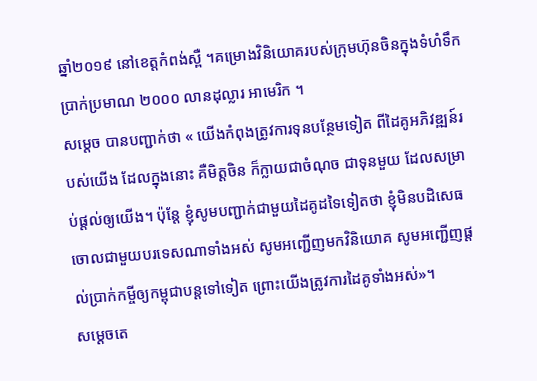ឆ្នាំ២០១៩ នៅខេត្តកំពង់ស្ពឺ ។គម្រោងវិនិយោគរបស់ក្រុមហ៊ុនចិនក្នុងទំហំទឹកប្រាក់ប្រមាណ ២០០០ លានដុល្លារ អាមេរិក ។
សម្តេច បានបញ្ជាក់ថា « យើងកំពុងត្រូវការទុនបន្ថែមទៀត ពីដៃគូអភិវឌ្ឍន៍របស់យើង ដែលក្នុងនោះ គឺមិត្តចិន ក៏ក្លាយជាចំណុច ជាទុនមួយ ដែលសម្រាប់ផ្តល់ឲ្យយើង។ ប៉ុន្តែ ខ្ញុំសូមបញ្ជាក់ជាមួយដៃគូដទៃទៀតថា ខ្ញុំមិនបដិសេធចោលជាមួយបរទេសណាទាំងអស់ សូមអញ្ជើញមកវិនិយោគ សូមអញ្ជើញផ្តល់ប្រាក់កម្ចីឲ្យកម្ពុជាបន្តទៅទៀត ព្រោះយើងត្រូវការដៃគូទាំងអស់»។
សម្តេចតេ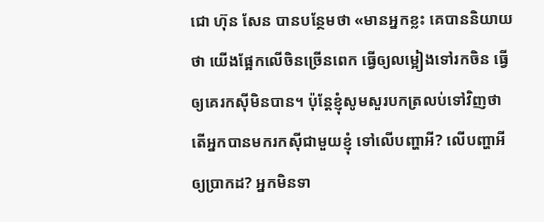ជោ ហ៊ុន សែន បានបន្ថែមថា «មានអ្នកខ្លះ គេបាននិយាយថា យើងផ្អែកលើចិនច្រើនពេក ធ្វើឲ្យលម្អៀងទៅរកចិន ធ្វើឲ្យគេរកស៊ីមិនបាន។ ប៉ុន្តែខ្ញុំសូមសួរបកត្រលប់ទៅវិញថា តើអ្នកបានមករកស៊ីជាមួយខ្ញុំ ទៅលើបញ្ហាអី? លើបញ្ហាអីឲ្យប្រាកដ? អ្នកមិនទា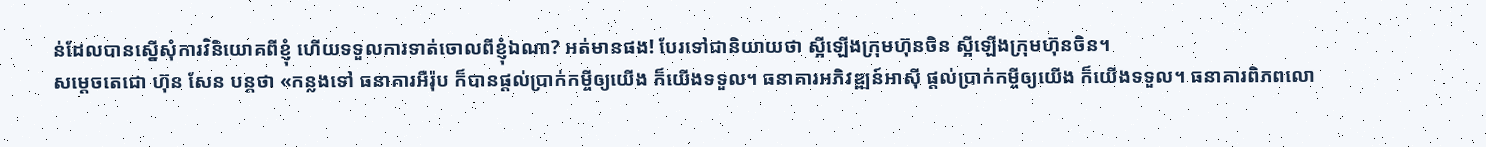ន់ដែលបានស្នើសុំការវិនិយោគពីខ្ញុំ ហើយទទួលការទាត់ចោលពីខ្ញុំឯណា? អត់មានផង! បែរទៅជានិយាយថា ស្អីឡើងក្រុមហ៊ុនចិន ស្អីឡើងក្រុមហ៊ុនចិន។
សម្តេចតេជោ ហ៊ុន សែន បន្តថា «កន្លងទៅ ធនាគារអឺរ៉ុប ក៏បានផ្តល់ប្រាក់កម្ចីឲ្យយើង ក៏យើងទទួល។ ធនាគារអភិវឌ្ឍន៍អាស៊ី ផ្តល់ប្រាក់កម្ចីឲ្យយើង ក៏យើងទទួល។ ធនាគារពិភពលោ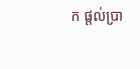ក ផ្តល់ប្រា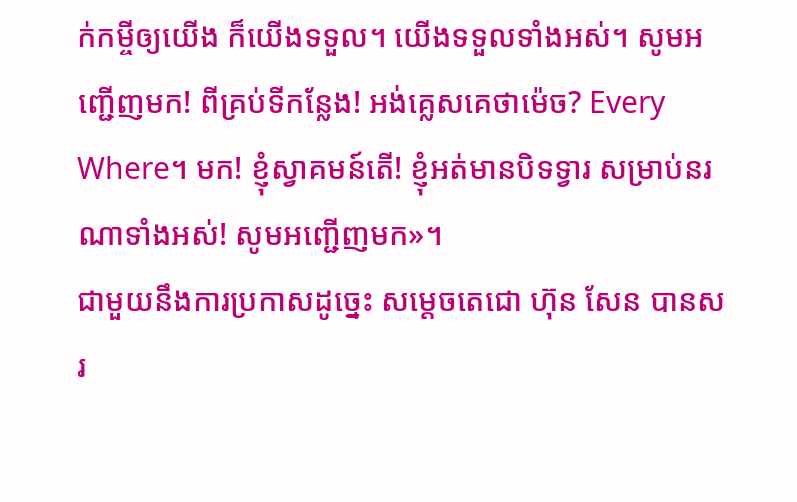ក់កម្ចីឲ្យយើង ក៏យើងទទួល។ យើងទទួលទាំងអស់។ សូមអញ្ជើញមក! ពីគ្រប់ទីកន្លែង! អង់គ្លេសគេថាម៉េច? Every Where។ មក! ខ្ញុំស្វាគមន៍តើ! ខ្ញុំអត់មានបិទទ្វារ សម្រាប់នរណាទាំងអស់! សូមអញ្ជើញមក»។
ជាមួយនឹងការប្រកាសដូច្នេះ សម្តេចតេជោ ហ៊ុន សែន បានសរ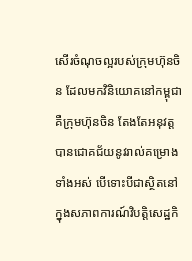សើរចំណុចល្អរបស់ក្រុមហ៊ុនចិន ដែលមកវិនិយោគនៅកម្ពុជា គឺក្រុមហ៊ុនចិន តែងតែអនុវត្តបានជោគជ័យនូវរាល់គម្រោងទាំងអស់ បើទោះបីជាស្ថិតនៅក្នុងសភាពការណ៍វិបត្តិសេដ្ឋកិ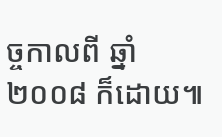ច្ចកាលពី ឆ្នាំ២០០៨ ក៏ដោយ៕